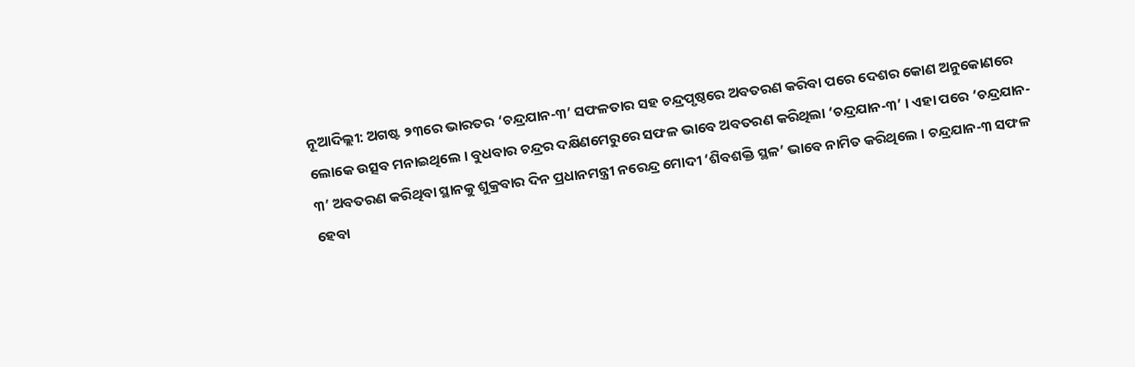ନୂଆଦିଲ୍ଲୀ: ଅଗଷ୍ଟ ୨୩ରେ ଭାରତର ‘ଚନ୍ଦ୍ରଯାନ-୩’ ସଫଳତାର ସହ ଚନ୍ଦ୍ରପୃଷ୍ଠରେ ଅବତରଣ କରିବା ପରେ ଦେଶର କୋଣ ଅନୁକୋଣରେ ଲୋକେ ଉତ୍ସବ ମନାଇଥିଲେ । ବୁଧବାର ଚନ୍ଦ୍ରର ଦକ୍ଷିଣମେରୁରେ ସଫଳ ଭାବେ ଅବତରଣ କରିଥିଲା ‘ଚନ୍ଦ୍ରଯାନ-୩’ । ଏହା ପରେ ‘ଚନ୍ଦ୍ରଯାନ- ୩’ ଅବତରଣ କରିଥିବା ସ୍ଥାନକୁ ଶୁକ୍ରବାର ଦିନ ପ୍ରଧାନମନ୍ତ୍ରୀ ନରେନ୍ଦ୍ର ମୋଦୀ ‘ଶିବଶକ୍ତି ସ୍ଥଳ’ ଭାବେ ନାମିତ କରିଥିଲେ । ଚନ୍ଦ୍ରଯାନ-୩ ସଫଳ ହେବା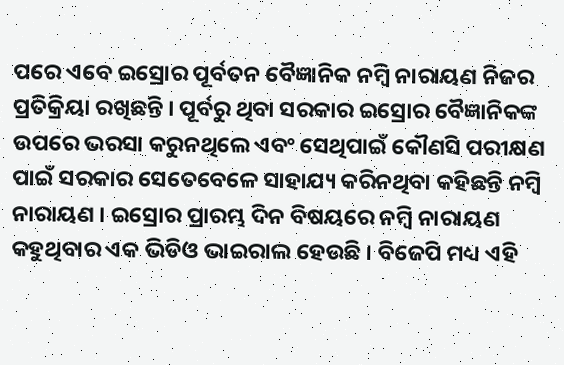ପରେ ଏବେ ଇସ୍ରୋର ପୂର୍ବତନ ବୈଜ୍ଞାନିକ ନମ୍ବି ନାରାୟଣ ନିଜର ପ୍ରତିକ୍ରିୟା ରଖିଛନ୍ତି । ପୂର୍ବରୁ ଥିବା ସରକାର ଇସ୍ରୋର ବୈଜ୍ଞାନିକଙ୍କ ଉପରେ ଭରସା କରୁନଥିଲେ ଏବଂ ସେଥିପାଇଁ କୌଣସି ପରୀକ୍ଷଣ ପାଇଁ ସରକାର ସେତେବେଳେ ସାହାଯ୍ୟ କରିନଥିବା କହିଛନ୍ତି ନମ୍ବି ନାରାୟଣ । ଇସ୍ରୋର ପ୍ରାରମ୍ଭ ଦିନ ବିଷୟରେ ନମ୍ବି ନାରାୟଣ କହୁଥିବାର ଏକ ଭିଡିଓ ଭାଇରାଲ ହେଉଛି । ବିଜେପି ମଧ୍ୟ ଏହି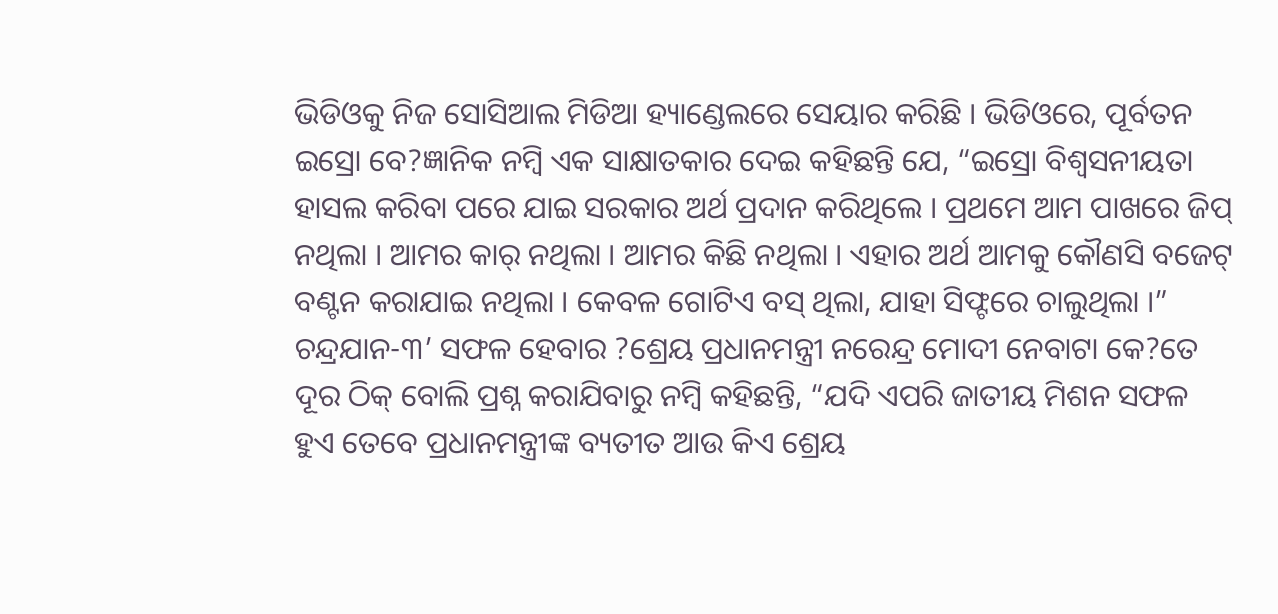ଭିଡିଓକୁ ନିଜ ସୋସିଆଲ ମିଡିଆ ହ୍ୟାଣ୍ଡେଲରେ ସେୟାର କରିଛି । ଭିଡିଓରେ, ପୂର୍ବତନ ଇସ୍ରୋ ବେ?ଜ୍ଞାନିକ ନମ୍ବି ଏକ ସାକ୍ଷାତକାର ଦେଇ କହିଛନ୍ତି ଯେ, “ଇସ୍ରୋ ବିଶ୍ୱସନୀୟତା ହାସଲ କରିବା ପରେ ଯାଇ ସରକାର ଅର୍ଥ ପ୍ରଦାନ କରିଥିଲେ । ପ୍ରଥମେ ଆମ ପାଖରେ ଜିପ୍ ନଥିଲା । ଆମର କାର୍ ନଥିଲା । ଆମର କିଛି ନଥିଲା । ଏହାର ଅର୍ଥ ଆମକୁ କୌଣସି ବଜେଟ୍ ବଣ୍ଟନ କରାଯାଇ ନଥିଲା । କେବଳ ଗୋଟିଏ ବସ୍ ଥିଲା, ଯାହା ସିଫ୍ଟରେ ଚାଲୁଥିଲା ।” ଚନ୍ଦ୍ରଯାନ-୩’ ସଫଳ ହେବାର ?ଶ୍ରେୟ ପ୍ରଧାନମନ୍ତ୍ରୀ ନରେନ୍ଦ୍ର ମୋଦୀ ନେବାଟା କେ?ତେ ଦୂର ଠିକ୍ ବୋଲି ପ୍ରଶ୍ନ କରାଯିବାରୁ ନମ୍ବି କହିଛନ୍ତି, “ଯଦି ଏପରି ଜାତୀୟ ମିଶନ ସଫଳ ହୁଏ ତେବେ ପ୍ରଧାନମନ୍ତ୍ରୀଙ୍କ ବ୍ୟତୀତ ଆଉ କିଏ ଶ୍ରେୟ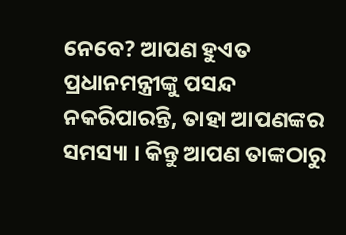ନେବେ? ଆପଣ ହୁଏତ ପ୍ରଧାନମନ୍ତ୍ରୀଙ୍କୁ ପସନ୍ଦ ନକରିପାରନ୍ତି, ତାହା ଆପଣଙ୍କର ସମସ୍ୟା । କିନ୍ତୁ ଆପଣ ତାଙ୍କଠାରୁ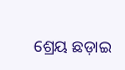ଶ୍ରେୟ ଛଡ଼ାଇ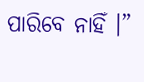ପାରିବେ ନାହିଁ ।”